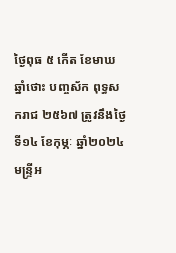ថ្ងៃពុធ ៥ កើត ខែមាឃ ឆ្នាំថោះ បញ្ចស័ក ពុទ្ធសករាជ ២៥៦៧ ត្រូវនឹងថ្ងៃទី១៤ ខែកុម្ភៈ ឆ្នាំ២០២៤
មន្រ្ទីអ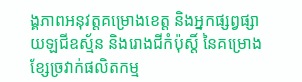ង្គភាពអនុវត្តគម្រោងខេត្ត និងអ្នកផ្សព្វផ្សាយឡជីឧស្ម័ន និងរោងជីកំប៉ុស្តិ៍ នៃគម្រោងខ្សែច្រវាក់ផលិតកម្ម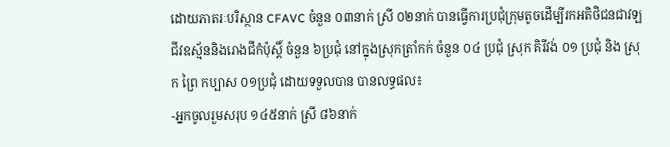ដោយភាតរៈបរិស្ថាន CFAVC ចំនួន ០៣នាក់ ស្រី ០២នាក់ បានធ្វើការប្រជុំក្រុមតូចដើម្បីរកអតិថិជនជាវឡជីវឧស្ម័ននិងរោងជីកំប៉ុស្តិ៍ ចំនួន ៦ប្រជុំ នៅក្នុងស្រុកត្រាំកក់ ចំនួន ០៤ ប្រជុំ ស្រុក គិរីវង់ ០១ ប្រជុំ និង ស្រុក ព្រៃ កប្បាស ០១ប្រជុំ ដោយទទួលបាន បានលទ្ធផល៖
-អ្នកចូលរួមសរុប ១៤៥នាក់ ស្រី ៨៦នាក់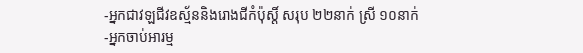-អ្នកជាវឡជីវឧស្ម័ននិងរោងជីកំប៉ុស្តិ៍ សរុប ២២នាក់ ស្រី ១០នាក់
-អ្នកចាប់អារម្ម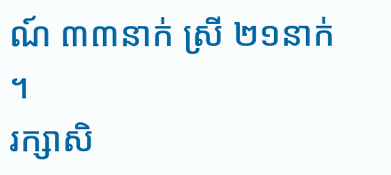ណ៍ ៣៣នាក់ ស្រី ២១នាក់ ។
រក្សាសិ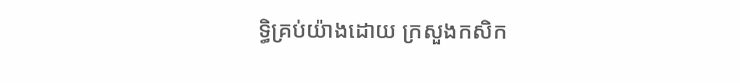ទិ្ធគ្រប់យ៉ាងដោយ ក្រសួងកសិក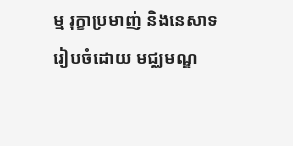ម្ម រុក្ខាប្រមាញ់ និងនេសាទ
រៀបចំដោយ មជ្ឈមណ្ឌ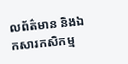លព័ត៌មាន និងឯកសារកសិកម្ម